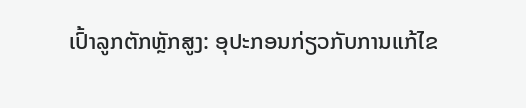ເປົ້າລູກຕັກຫຼັກສູງ: ອຸປະກອນກ່ຽວກັບການແກ້ໄຂ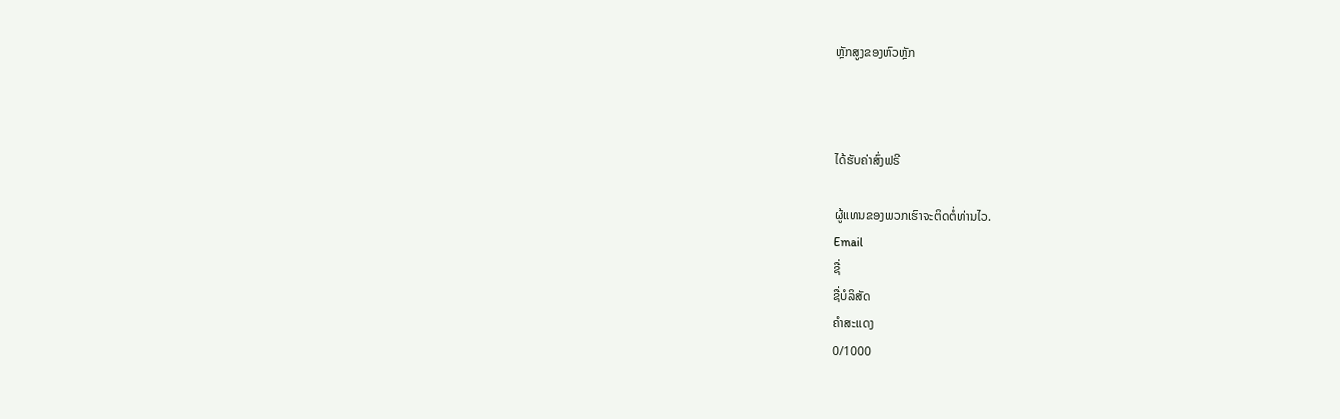ຫຼັກສູງຂອງຫົວຫຼັກ



ໄດ້ຮັບຄ່າສົ່ງຟຣີ

ຜູ້ແທນຂອງພວກເຮົາຈະຕິດຕໍ່ທ່ານໄວ.
Email
ຊື່
ຊື່ບໍລິສັດ
ຄຳສະແດງ
0/1000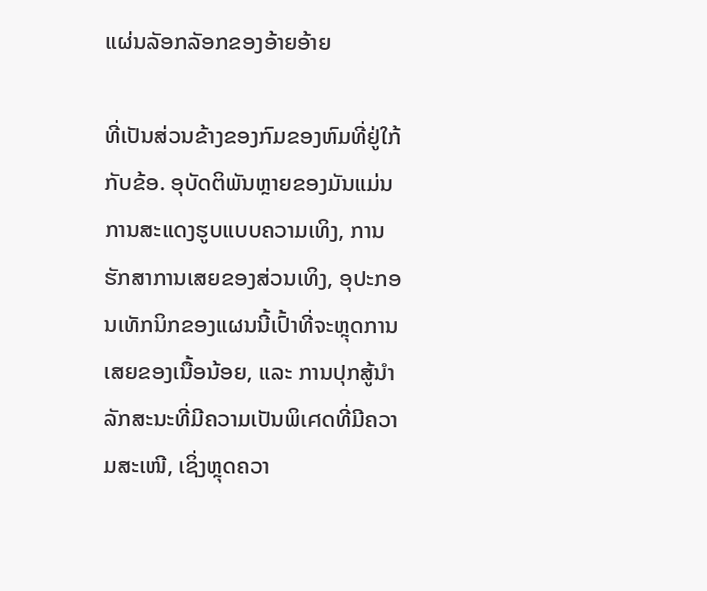ແຜ່ນລັອກລັອກຂອງອ້າຍອ້າຍ

ທີ່ເປັນສ່ວນຂ້າງຂອງກົມຂອງຫົມທີ່ຢູ່ໃກ້ກັບຂ້ອ. ອຸບັດຕິພັນຫຼາຍຂອງມັນແມ່ນການສະແດງຮູບແບບຄວາມເທິງ, ການຮັກສາການເສຍຂອງສ່ວນເທິງ, ອຸປະກອນເທັກນິກຂອງແຜນນີ້ເປົ້າທີ່ຈະຫຼຸດການເສຍຂອງເນື້ອນ້ອຍ, ແລະ ການປຸກສູ້ນຳລັກສະນະທີ່ມີຄວາມເປັນພິเศດທີ່ມີຄວາມສະເໜີ, ເຊິ່ງຫຼຸດຄວາ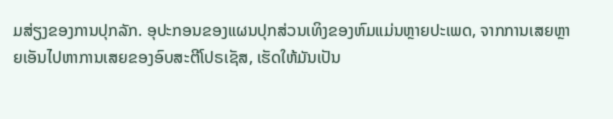ມສ່ຽງຂອງການປຸກລັກ. ອຸປະກອນຂອງແຜນປຸກສ່ວນເທິງຂອງຫົມແມ່ນຫຼາຍປະເພດ, ຈາກການເສຍຫຼາຍເອັນໄປຫາການເສຍຂອງອົບສະຕີໂປຣເຊັສ, ເຮັດໃຫ້ມັນເປັນ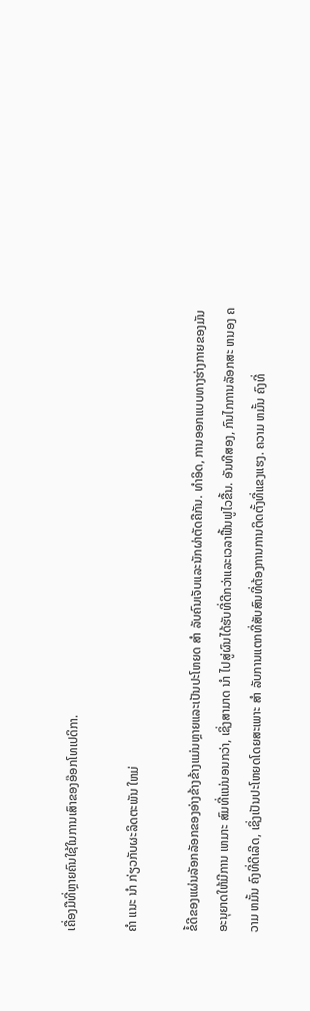ເຄື່ອງມືທີ່ຫຼາຍຄົນໃຊ້ໃນການເສົາຂອງອ໊ອກໂທເປດິກາ.

ຄໍາ ແນະ ນໍາ ກ່ຽວກັບຜະລິດຕະພັນ ໃຫມ່

ຂໍ້ດີຂອງແຜ່ນລັອກລັອກຂອງອ່າງຂ້າງຂ້າງແມ່ນຫຼາຍແລະເປັນປະໂຫຍດ ສໍາ ລັບຄົນເຈັບແລະນັກຜ່າຕັດຄືກັນ. ທໍາອິດ, ການອອກແບບທາງຮ່າງກາຍຂອງມັນ ອະນຸຍາດໃຫ້ມີການ ເຫມາະ ສົມທີ່ແນ່ນອນກວ່າ, ເຊິ່ງສາມາດ ນໍາ ໄປສູ່ຜົນໄດ້ຮັບທີ່ດີກວ່າແລະເວລາຟື້ນຟູໄວຂື້ນ. ອັນທີສອງ, ກົນໄກການລັອກສະ ຫນອງ ຄວາມ ຫມັ້ນ ຄົງທີ່ດີເລີດ, ເຊິ່ງເປັນປະໂຫຍດໂດຍສະເພາະ ສໍາ ລັບການແຕກທີ່ສັບສົນທີ່ຕ້ອງການການຕິດຕັ້ງທີ່ແຂງແຮງ. ຄວາມ ຫມັ້ນ ຄົງທີ່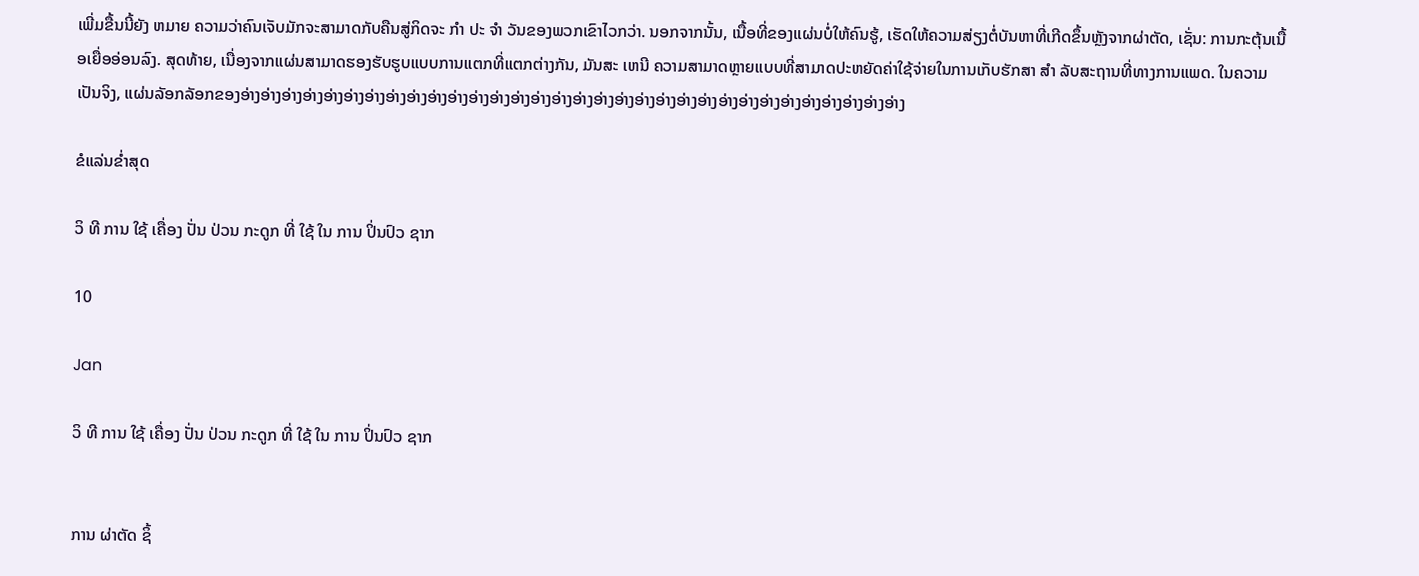ເພີ່ມຂື້ນນີ້ຍັງ ຫມາຍ ຄວາມວ່າຄົນເຈັບມັກຈະສາມາດກັບຄືນສູ່ກິດຈະ ກໍາ ປະ ຈໍາ ວັນຂອງພວກເຂົາໄວກວ່າ. ນອກຈາກນັ້ນ, ເນື້ອທີ່ຂອງແຜ່ນບໍ່ໃຫ້ຄົນຮູ້, ເຮັດໃຫ້ຄວາມສ່ຽງຕໍ່ບັນຫາທີ່ເກີດຂຶ້ນຫຼັງຈາກຜ່າຕັດ, ເຊັ່ນ: ການກະຕຸ້ນເນື້ອເຍື່ອອ່ອນລົງ. ສຸດທ້າຍ, ເນື່ອງຈາກແຜ່ນສາມາດຮອງຮັບຮູບແບບການແຕກທີ່ແຕກຕ່າງກັນ, ມັນສະ ເຫນີ ຄວາມສາມາດຫຼາຍແບບທີ່ສາມາດປະຫຍັດຄ່າໃຊ້ຈ່າຍໃນການເກັບຮັກສາ ສໍາ ລັບສະຖານທີ່ທາງການແພດ. ໃນຄວາມເປັນຈິງ, ແຜ່ນລັອກລັອກຂອງອ່າງອ່າງອ່າງອ່າງອ່າງອ່າງອ່າງອ່າງອ່າງອ່າງອ່າງອ່າງອ່າງອ່າງອ່າງອ່າງອ່າງອ່າງອ່າງອ່າງອ່າງອ່າງອ່າງອ່າງອ່າງອ່າງອ່າງອ່າງອ່າງອ່າງອ່າງອ່າງ

ຂໍແລ່ນຂໍ່າສຸດ

ວິ ທີ ການ ໃຊ້ ເຄື່ອງ ປັ່ນ ປ່ວນ ກະດູກ ທີ່ ໃຊ້ ໃນ ການ ປິ່ນປົວ ຊາກ

10

Jan

ວິ ທີ ການ ໃຊ້ ເຄື່ອງ ປັ່ນ ປ່ວນ ກະດູກ ທີ່ ໃຊ້ ໃນ ການ ປິ່ນປົວ ຊາກ


ການ ຜ່າຕັດ ຊິ້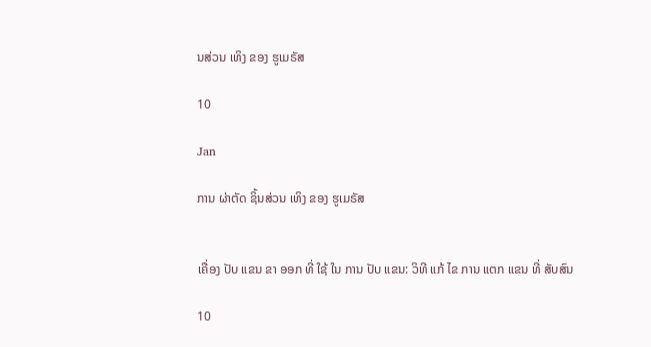ນສ່ວນ ເທິງ ຂອງ ຮູເມຣັສ

10

Jan

ການ ຜ່າຕັດ ຊິ້ນສ່ວນ ເທິງ ຂອງ ຮູເມຣັສ


ເຄື່ອງ ປັບ ແຂນ ຂາ ອອກ ທີ່ ໃຊ້ ໃນ ການ ປັບ ແຂນ: ວິທີ ແກ້ ໄຂ ການ ແຕກ ແຂນ ທີ່ ສັບສົນ

10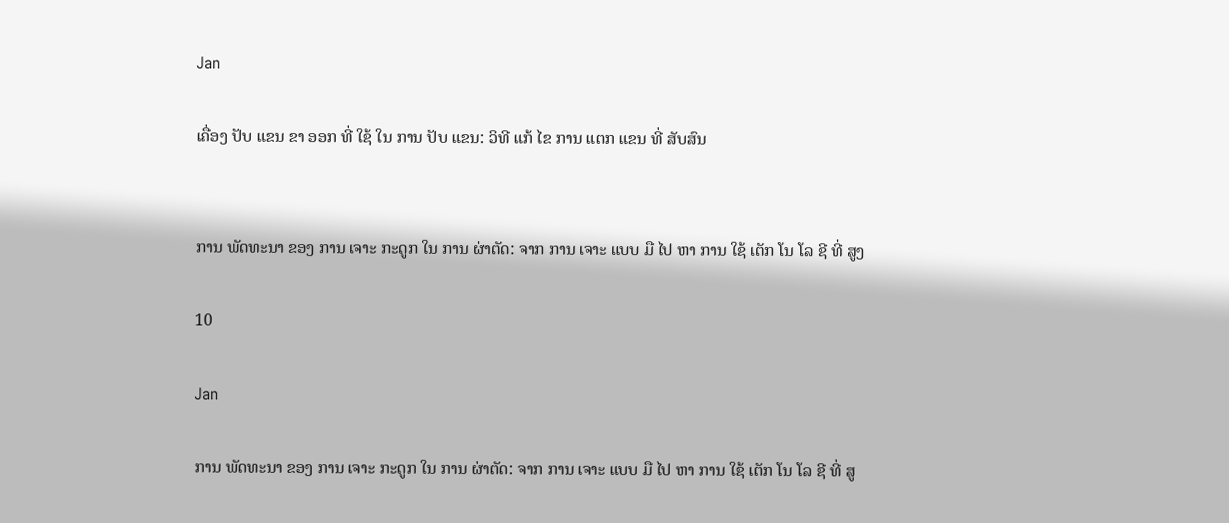Jan

ເຄື່ອງ ປັບ ແຂນ ຂາ ອອກ ທີ່ ໃຊ້ ໃນ ການ ປັບ ແຂນ: ວິທີ ແກ້ ໄຂ ການ ແຕກ ແຂນ ທີ່ ສັບສົນ


ການ ພັດທະນາ ຂອງ ການ ເຈາະ ກະດູກ ໃນ ການ ຜ່າຕັດ: ຈາກ ການ ເຈາະ ແບບ ມື ໄປ ຫາ ການ ໃຊ້ ເຕັກ ໂນ ໂລ ຊີ ທີ່ ສູງ

10

Jan

ການ ພັດທະນາ ຂອງ ການ ເຈາະ ກະດູກ ໃນ ການ ຜ່າຕັດ: ຈາກ ການ ເຈາະ ແບບ ມື ໄປ ຫາ ການ ໃຊ້ ເຕັກ ໂນ ໂລ ຊີ ທີ່ ສູ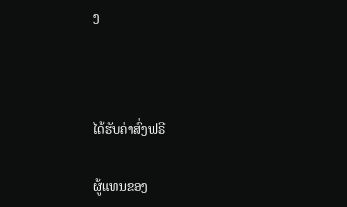ງ



ໄດ້ຮັບຄ່າສົ່ງຟຣີ

ຜູ້ແທນຂອງ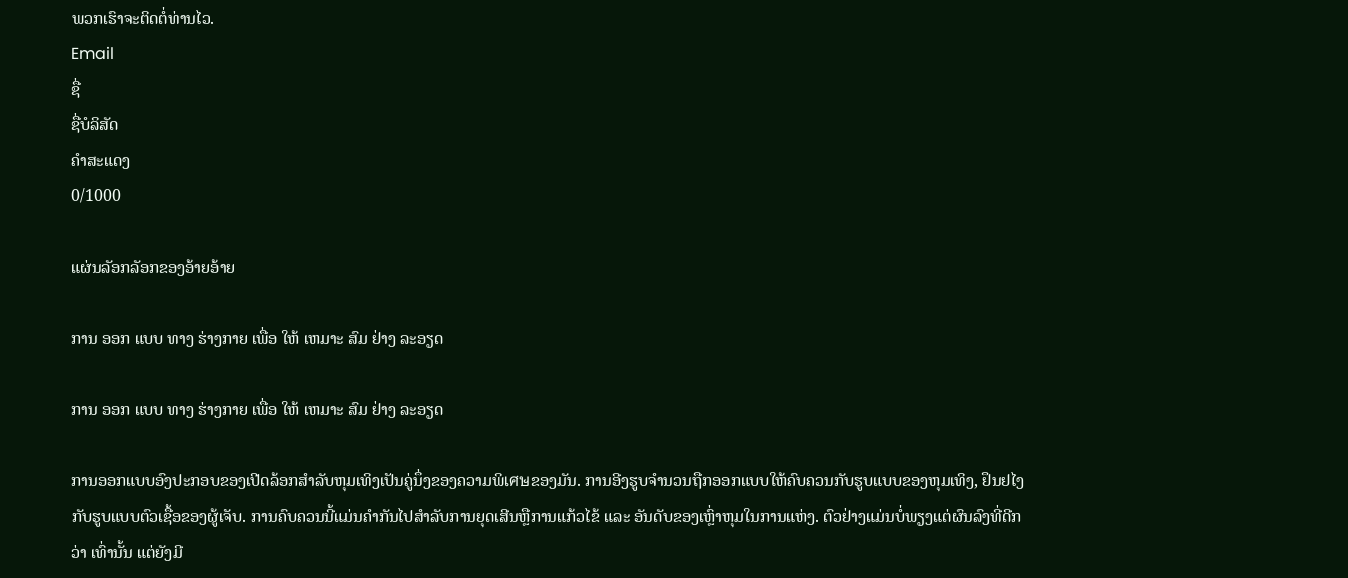ພວກເຮົາຈະຕິດຕໍ່ທ່ານໄວ.
Email
ຊື່
ຊື່ບໍລິສັດ
ຄຳສະແດງ
0/1000

ແຜ່ນລັອກລັອກຂອງອ້າຍອ້າຍ

ການ ອອກ ແບບ ທາງ ຮ່າງກາຍ ເພື່ອ ໃຫ້ ເຫມາະ ສົມ ຢ່າງ ລະອຽດ

ການ ອອກ ແບບ ທາງ ຮ່າງກາຍ ເພື່ອ ໃຫ້ ເຫມາະ ສົມ ຢ່າງ ລະອຽດ

ການອອກແບບອົງປະກອບຂອງເປີດລ້ອກສຳລັບຫຸມເທິງເປັນຄູ່ນຶ່ງຂອງຄວາມພິเศษຂອງມັນ. ການອີງຮູບຈຳນວນຖືກອອກແບບໃຫ້ຄົບຄວນກັບຮູບແບບຂອງຫຸມເທິງ, ຢຶນຢໄງກັບຮູບແບບຕົວເຊື້ອຂອງຜູ້ເຈັບ. ການຄົບຄວນນີ້ແມ່ນຄຳກັນໄປສໍາລັບການຍຸດເສີນຫຼືການແກ້ວໄຂ້ ແລະ ອັນດັບຂອງເຫຼົ່າຫຸມໃນການແຫ່ງ. ຕົວຢ່າງແມ່ນບໍ່ພຽງແຕ່ຜົນລົງທີ່ດີກວ່າ ເທົ່ານັ້ນ ແຕ່ຍັງມີ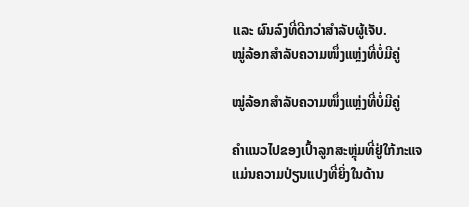ແລະ ຜົນລົງທີ່ດີກວ່າສໍາລັບຜູ້ເຈັບ.
ໝູ່ລ້ອກສຳລັບຄວາມໜຶ່ງແຫຼ່ງທີ່ບໍ່ມີຄູ່

ໝູ່ລ້ອກສຳລັບຄວາມໜຶ່ງແຫຼ່ງທີ່ບໍ່ມີຄູ່

ຄຳແນວໄປຂອງເປົ້າລູກສະຫຼຸ່ມທີ່ຢູ່ໃກ້ກະແຈ ແມ່ນຄວາມປ່ຽນແປງທີ່ຍິ່ງໃນດ້ານ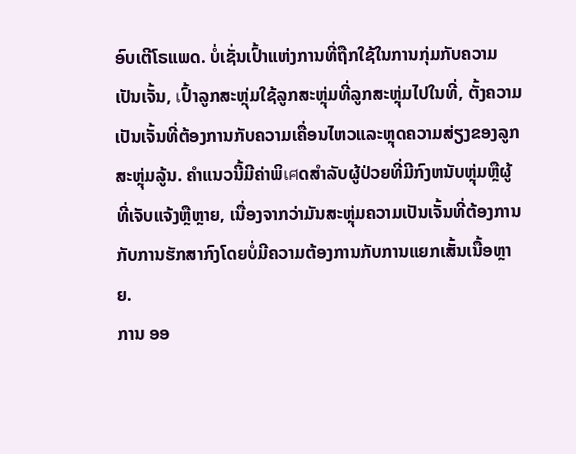ອົບເຕີໂຣແພດ. ບໍ່ເຊັ່ນເປົ້າແຫ່ງການທີ່ຖືກໃຊ້ໃນການກຸ່ມກັບຄວາມເປັນເຈັ້ນ, เປົ້າລູກສະຫຼຸ່ມໃຊ້ລູກສະຫຼຸ່ມທີ່ລູກສະຫຼຸ່ມໄປໃນທີ່, ຕັ້ງຄວາມເປັນເຈັ້ນທີ່ຕ້ອງການກັບຄວາມເຄື່ອນໄຫວແລະຫຼຸດຄວາມສ່ຽງຂອງລູກສະຫຼຸ່ມລູ້ນ. ຄຳແນວນີ້ມີຄ່າພິเศດສຳລັບຜູ້ປ່ວຍທີ່ມີກົງຫນັບຫຼຸ່ມຫຼືຜູ້ທີ່ເຈັບແຈ້ງຫຼືຫຼາຍ, ເນື່ອງຈາກວ່າມັນສະຫຼຸ່ມຄວາມເປັນເຈັ້ນທີ່ຕ້ອງການກັບການຮັກສາກົງໂດຍບໍ່ມີຄວາມຕ້ອງການກັບການແຍກເສັ້ນເນື້ອຫຼາຍ.
ການ ອອ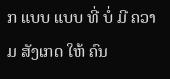ກ ແບບ ແບບ ທີ່ ບໍ່ ມີ ຄວາມ ສັງເກດ ໃຫ້ ຄົນ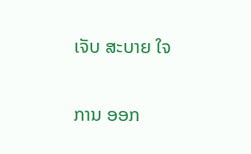ເຈັບ ສະບາຍ ໃຈ

ການ ອອກ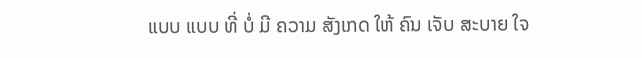ແບບ ແບບ ທີ່ ບໍ່ ມີ ຄວາມ ສັງເກດ ໃຫ້ ຄົນ ເຈັບ ສະບາຍ ໃຈ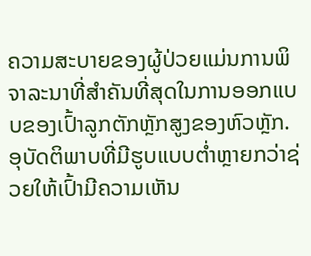ຄວາມສະບາຍຂອງຜູ້ປ່ວຍແມ່ນການພິຈາລະນາທີ່ສຳຄັນທີ່ສຸດໃນການອອກແບບຂອງເປົ້າລູກຕັກຫຼັກສູງຂອງຫົວຫຼັກ. ອຸບັດຕິພາບທີ່ມີຮູບແບບຕ່ຳຫຼາຍກວ່າຊ່ວຍໃຫ້ເປົ້າມີຄວາມເຫັນ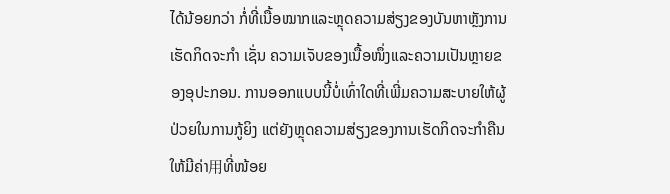ໄດ້ນ້ອຍກວ່າ ກໍ່ທີ່ເນື້ອໝາກແລະຫຼຸດຄວາມສ່ຽງຂອງບັນຫາຫຼັງການເຮັດກິດຈະກຳ ເຊັ່ນ ຄວາມເຈັບຂອງເນື້ອໜຶ່ງແລະຄວາມເປັນຫຼາຍຂອງອຸປະກອນ. ການອອກແບບນີ້ບໍ່ເທົ່າໃດທີ່ເພີ່ມຄວາມສະບາຍໃຫ້ຜູ້ປ່ວຍໃນການກູ້ຍິງ ແຕ່ຍັງຫຼຸດຄວາມສ່ຽງຂອງການເຮັດກິດຈະກຳຄືນ ໃຫ້ມີຄ່າ用ທີ່ໜ້ອຍ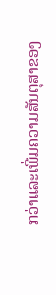ກວ່າແລະເພີ່ມຄວາມສັນຕຸສາຂອງ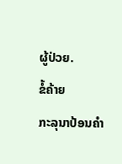ຜູ້ປ່ວຍ.
ຂໍ້ຄ້າຍ
ກະລຸນາປ້ອນຄຳ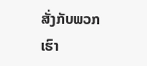ສັ່ງກັບພວກເຮົາ